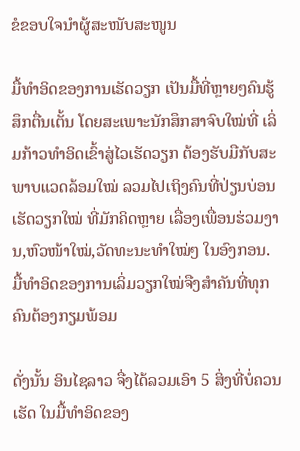ຂໍຂອບໃຈນຳຜູ້ສະໜັບສະໜູນ

ມື້ທຳອິດຂອງການເຮັດວຽກ ເປັນມື້ທີ່ຫຼາຍໆຄົນຮູ້ສຶກຕື່ນເຕັ້ນ ໂດຍສະເພາະນັກສຶກສາຈົບໃໝ່ທີ່ ເລິ່ມກ້າວທໍາອິດເຂົ້າສູ່ໄວເຮັດວຽກ ຕ້ອງຮັບມືກັບສະພາບແວດລ້ອມໃໝ່ ລວມໄປເຖິງຄົນທີ່ປ່ຽນບ່ອນເຮັດວຽກໃໝ່ ທີ່ມັກຄິດຫຼາຍ ເລື່ອງເພື່ອນຮ່ວມງານ,ຫົວໜ້າໃໝ່,ວັດທະນະທຳໃໝ່ໆ ໃນອົງກອນ. ມື້ທຳອິດຂອງການເລິ່ມວຽກໃໝ່ຈືງສໍາຄັນທີ່ທຸກຄົນຕ້ອງກຽມພ້ອມ

ດັ່ງນັ້ນ ອິນໄຊລາວ ຈື່ງໄດ້ລວມເອົາ 5 ສິ່ງທີ່ບໍ່ຄວນເຮັດ ໃນມື້ທໍາອິດຂອງ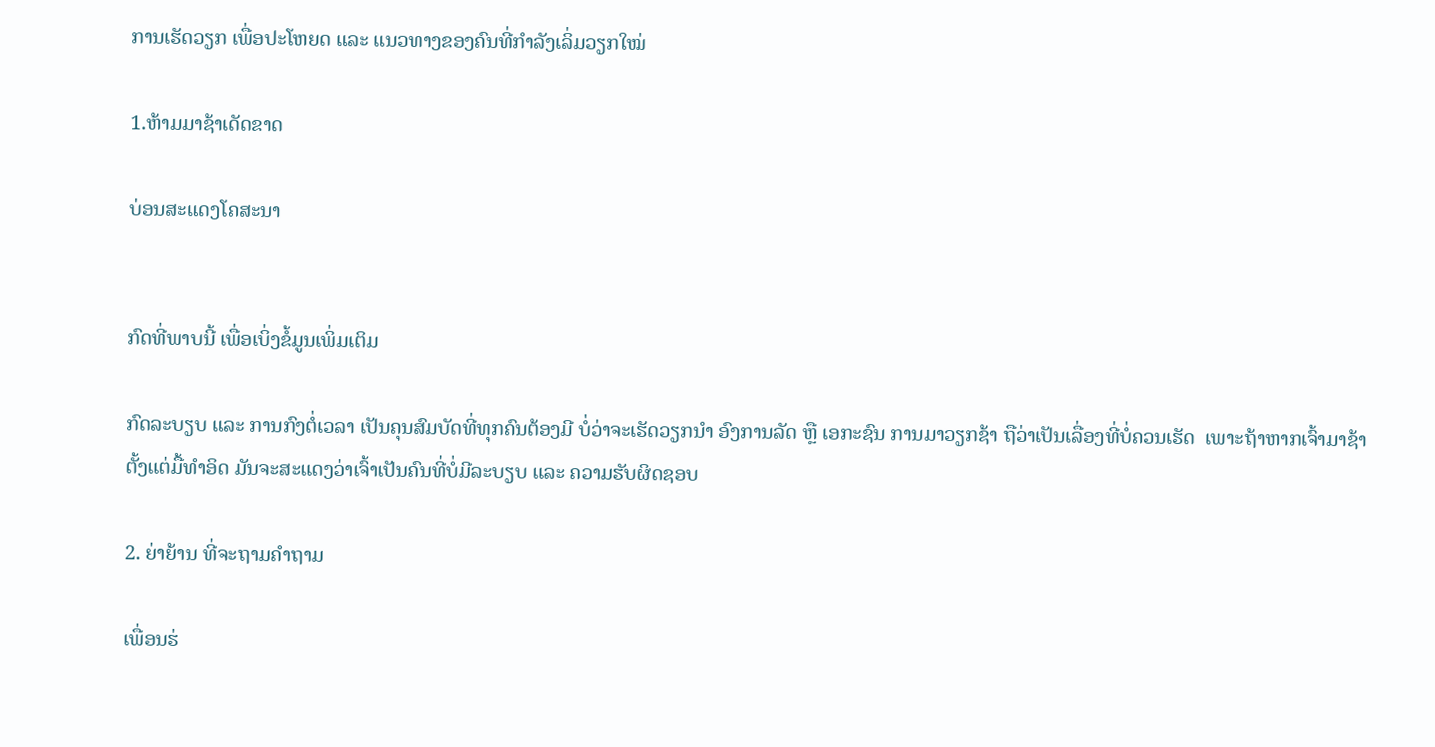ການເຮັດວຽກ ເພື່ອປະໂຫຍດ ແລະ ແນວທາງຂອງຄົນທີ່ກໍາລັງເລິ່ມວຽກໃໝ່

1.ຫ້າມມາຊ້າເດັດຂາດ

ບ່ອນສະແດງໂຄສະນາ


ກົດທີ່ພາບນີ້ ເພື່ອເບິ່ງຂໍ້ມູນເພິ່ມເຕິມ

ກົດລະບຽບ ແລະ ການກົງຕໍ່ເວລາ ເປັນຄຸນສົມບັດທີ່ທຸກຄົນຕ້ອງມີ ບໍ່ວ່າຈະເຮັດວຽກນໍາ ອົງການລັດ ຫຼື ເອກະຊົນ ການມາວຽກຊ້າ ຖືວ່າເປັນເລື່ອງທີ່ບໍ່ຄວນເຮັດ  ເພາະຖ້າຫາກເຈົ້າມາຊ້າຕັ້ງແຕ່ມື້ທຳອິດ ມັນຈະສະແດງວ່າເຈົ້າເປັນຄົນທີ່ບໍ່ມີລະບຽບ ແລະ ຄວາມຮັບຜິດຊອບ

2. ຍ່າຍ້ານ ທີ່ຈະຖາມຄໍາຖາມ

ເພື່ອນຮ່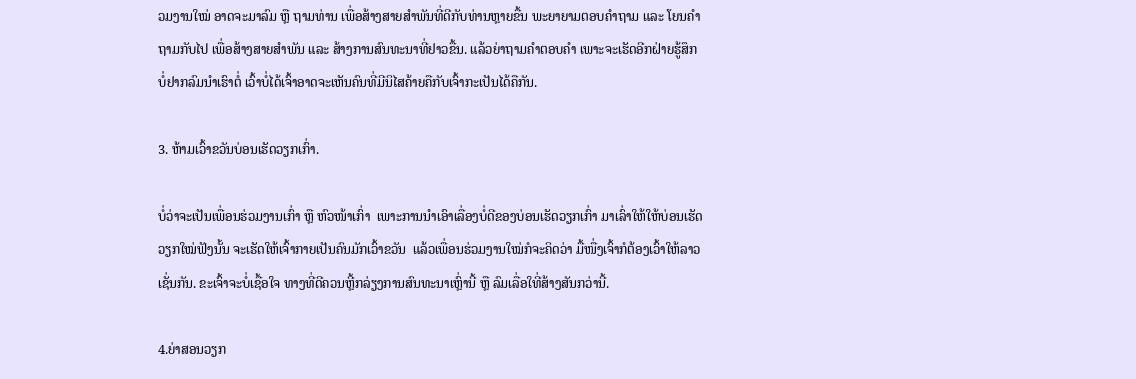ວມງານໃໝ່ ອາດຈະມາລົມ ຫຼື ຖາມທ່ານ ເພື່ອສ້າງສາຍສໍາພັນທີ່ດີກັບທ່ານຫຼາຍຂື້ນ ພະຍາຍາມຕອບຄໍາຖາມ ແລະ ໂຍນຄໍາຖາມກັບໄປ ເພື່ອສ້າງສາຍສໍາພັນ ແລະ ສ້າງການສົນທະນາທີ່ຢາວຂື້ນ. ແລ້ວຍ່າຖາມຄໍາຕອບຄໍາ ເພາະຈະເຮັດອີກຝ່າຍຮູ້ສຶກບໍ່ຢາກລົມນໍາເຮົາຕໍ່ ເວົ້າບໍ່ໄດ້ເຈົ້າອາດຈະເຫັນຄົນທີ່ມີນິໄສຄ້າຍຄືກັບເຈົ້າກະເປັນໄດ້ຄືກັນ.

3. ຫ້າມເວົ້າຂວັນບ່ອນເຮັດວຽກເກົ່າ.

ບໍ່ວ່າຈະເປັນເພື່ອນຮ່ວມງານເກົ່າ ຫຼື ຫົວໜ້າເກົ່າ  ເພາະການນໍາເອົາເລື່ອງບໍ່ດີຂອງບ່ອນເຮັດວຽກເກົ່າ ມາເລົ່າໃຫ້ໃຫ້ບ່ອນເຮັດວຽກໃໝ່ຟັງນັ້ນ ຈະເຮັດໃຫ້ເຈົ້າກາຍເປັນຄົນມັກເວົ້າຂວັນ  ແລ້ວເພື່ອນຮ່ວມງານໃໝ່ກໍຈະຄິດວ່າ ມື້ໜື່ງເຈົ້າກໍຕ້ອງເວົ້າໃຫ້ລາວເຊັ່ນກັນ. ຂະເຈົ້າຈະບໍ່ເຊື້ອໃຈ ທາງທີ່ດີຄວນຫຼີ້ກລ່ຽງການສົນທະນາເຫຼົ່ານີ້ ຫຼື ລົມເລື່ອໃທີ່ສ້າງສັນກວ່ານີ້.

4.ຍ່າສອນວຽກ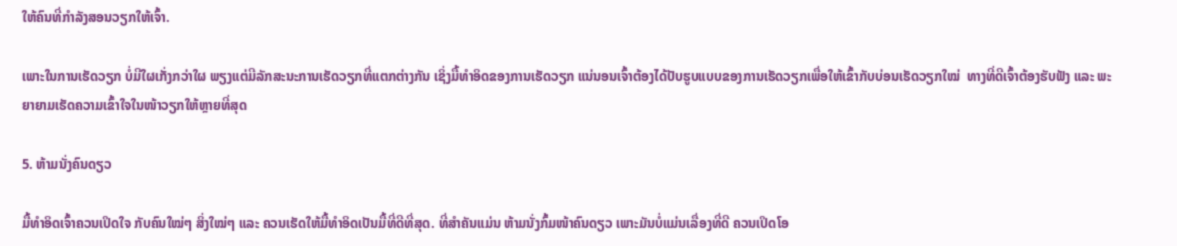ໃຫ້ຄົນທີ່ກໍາລັງສອນວຽກໃຫ້ເຈົ້າ.

ເພາະໃນການເຮັດວຽກ ບໍ່ມີໃຜເກັ່ງກວ່າໃຜ ພຽງແຕ່ມີລັກສະນະການເຮັດວຽກທີ່ແຕກຕ່າງກັນ ເຊິ່ງມື້ທໍາອິດຂອງການເຮັດວຽກ ແນ່ນອນເຈົ້າຕ້ອງໄດ້ປັບຮູບແບບຂອງການເຮັດວຽກເພື່ອໃຫ້ເຂົ້າກັບບ່ອນເຮັດວຽກໃໝ່  ທາງທີ່ດີເຈົ້າຕ້ອງຮັບຟັງ ແລະ ພະຍາຍາມເຮັດຄວາມເຂົ້າໃຈໃນໜ້າວຽກໃຫ້ຫຼາຍທີ່ສຸດ

5. ຫ້າມນັ່ງຄົນດຽວ

ມື້ທໍາອິດເຈົ້າຄວນເປິດໃຈ ກັບຄົນໃໝ່ໆ ສິ່ງໃໝ່ໆ ແລະ ຄວນເຮັດໃຫ້ມື້ທໍາອິດເປັນມື້ທີ່ດີທີ່ສຸດ. ທີ່ສໍາຄັນແມ່ນ ຫ້າມນັ່ງກົ້ມໜ້າຄົນດຽວ ເພາະມັນບໍ່ແມ່ນເລື່ອງທີ່ດີ ຄວນເປິດໂອ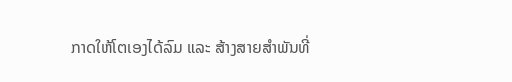ກາດໃຫ້ໂຕເອງໄດ້ລົມ ແລະ ສ້າງສາຍສໍາພັນທີ່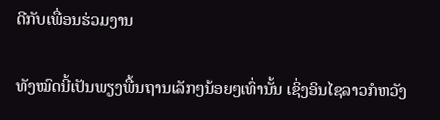ດີກັບເພື່ອນຮ່ວມງານ

ທັງໝົດນີ້ເປັນພຽງພື້ນຖານເລັກໆນ້ອຍໆເທົ່ານັ້ນ ເຊິ່ງອິນໄຊລາວກໍຫວັງ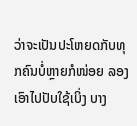ວ່າຈະເປັນປະໂຫຍດກັບທຸກຄົນບໍ່ຫຼາຍກໍໜ່ອຍ ລອງເອົາໄປປັບໃຊ້ເບິ່ງ ບາງ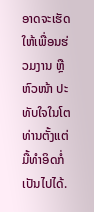ອາດຈະເຮັດໃຫ້ເພື່ອນຮ່ວມງານ ຫຼື ຫົວໜ້າ ປະທັບໃຈໃນໂຕທ່ານຕັ້ງແຕ່ມື້ທໍາອິດກໍ່ເປັນໄປໄດ້.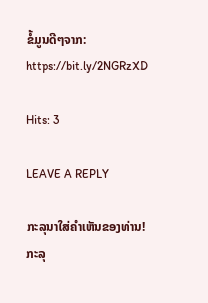ຂໍ້ມູນດີໆຈາກ: https://bit.ly/2NGRzXD

Hits: 3

LEAVE A REPLY

ກະລຸນາໃສ່ຄໍາເຫັນຂອງທ່ານ!
ກະລຸ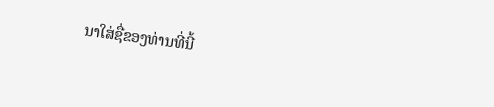ນາໃສ່ຊື່ຂອງທ່ານທີ່ນີ້